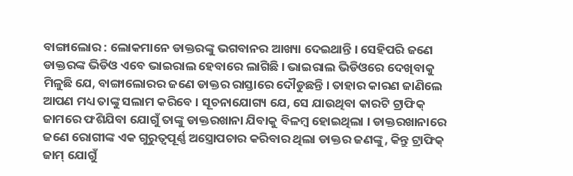ବାଙ୍ଗାଲୋର : ଲୋକମାନେ ଡାକ୍ତରଙ୍କୁ ଭଗବାନର ଆଖ୍ୟା ଦେଇଥାନ୍ତି । ସେହିପରି ଜଣେ ଡାକ୍ତରଙ୍କ ଭିଡିଓ ଏବେ ଭାଇରାଲ ହେବାରେ ଲାଗିଛି । ଭାଇରାଲ ଭିଡିଓରେ ଦେଖିବାକୁ ମିଳୁଛି ଯେ, ବାଙ୍ଗାଲୋରର ଜଣେ ଡାକ୍ତର ରାସ୍ତାରେ ଦୌଡୁଛନ୍ତି । ତାହାର କାରଣ ଜାଣିଲେ ଆପଣ ମଧ୍ୟ ତାଙ୍କୁ ସଲାମ କରିବେ । ସୂଚନାଯୋଗ୍ୟ ଯେ, ସେ ଯାଉଥିବା କାରଟି ଟ୍ରାଫିକ୍ ଜାମରେ ଫଶିଯିବା ଯୋଗୁଁ ତାଙ୍କୁ ଡାକ୍ତରଖାନା ଯିବାକୁ ବିଳମ୍ବ ହୋଇଥିଲା । ଡାକ୍ତରଖାନାରେ ଜଣେ ରୋଗୀଙ୍କ ଏକ ଗୁରୁତ୍ୱପୂର୍ଣ୍ଣ ଅସ୍ତ୍ରୋପଚାର କରିବାର ଥିଲା ଡାକ୍ତର ଜଣଙ୍କୁ, କିନ୍ତୁ ଟ୍ରାଫିକ୍ ଜାମ୍ ଯୋଗୁଁ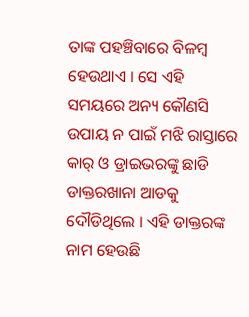ତାଙ୍କ ପହଞ୍ଚିବାରେ ବିଳମ୍ବ ହେଉଥାଏ । ସେ ଏହି ସମୟରେ ଅନ୍ୟ କୌଣସି ଉପାୟ ନ ପାଇଁ ମଝି ରାସ୍ତାରେ କାର୍ ଓ ଡ୍ରାଇଭରଙ୍କୁ ଛାଡି ଡାକ୍ତରଖାନା ଆଡକୁ ଦୌଡିଥିଲେ । ଏହି ଡାକ୍ତରଙ୍କ ନାମ ହେଉଛି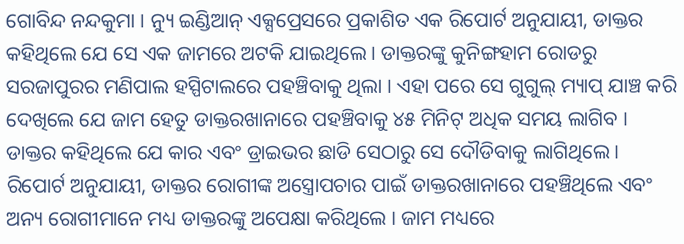ଗୋବିନ୍ଦ ନନ୍ଦକୁମା । ନ୍ୟୁ ଇଣ୍ଡିଆନ୍ ଏକ୍ସପ୍ରେସରେ ପ୍ରକାଶିତ ଏକ ରିପୋର୍ଟ ଅନୁଯାୟୀ, ଡାକ୍ତର କହିଥିଲେ ଯେ ସେ ଏକ ଜାମରେ ଅଟକି ଯାଇଥିଲେ । ଡାକ୍ତରଙ୍କୁ କୁନିଙ୍ଗହାମ ରୋଡରୁ ସରଜାପୁରର ମଣିପାଲ ହସ୍ପିଟାଲରେ ପହଞ୍ଚିବାକୁ ଥିଲା । ଏହା ପରେ ସେ ଗୁଗୁଲ୍ ମ୍ୟାପ୍ ଯାଞ୍ଚ କରି ଦେଖିଲେ ଯେ ଜାମ ହେତୁ ଡାକ୍ତରଖାନାରେ ପହଞ୍ଚିବାକୁ ୪୫ ମିନିଟ୍ ଅଧିକ ସମୟ ଲାଗିବ । ଡାକ୍ତର କହିଥିଲେ ଯେ କାର ଏବଂ ଡ୍ରାଇଭର ଛାଡି ସେଠାରୁ ସେ ଦୌଡିବାକୁ ଲାଗିଥିଲେ ।
ରିପୋର୍ଟ ଅନୁଯାୟୀ, ଡାକ୍ତର ରୋଗୀଙ୍କ ଅସ୍ତ୍ରୋପଚାର ପାଇଁ ଡାକ୍ତରଖାନାରେ ପହଞ୍ଚିଥିଲେ ଏବଂ ଅନ୍ୟ ରୋଗୀମାନେ ମଧ୍ୟ ଡାକ୍ତରଙ୍କୁ ଅପେକ୍ଷା କରିଥିଲେ । ଜାମ ମଧ୍ୟରେ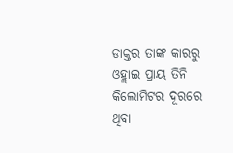ଡାକ୍ତର ତାଙ୍କ କାରରୁ ଓହ୍ଲାଇ ପ୍ରାୟ ତିନି କିଲୋମିଟର ଦୂରରେ ଥିବା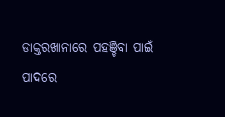ଡାକ୍ତରଖାନାରେ ପହଞ୍ଚିବା ପାଇଁ ପାଦରେ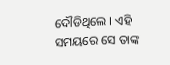ଦୌଡିଥିଲେ । ଏହି ସମୟରେ ସେ ତାଙ୍କ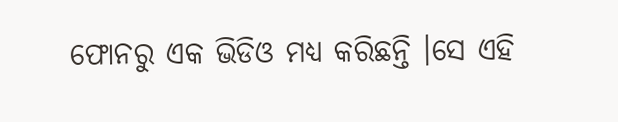ଫୋନରୁ ଏକ ଭିଡିଓ ମଧ୍ୟ କରିଛନ୍ତି ।ସେ ଏହି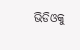ଭିଡିଓକୁ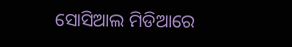ସୋସିଆଲ ମିଡିଆରେ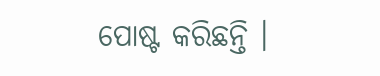ପୋଷ୍ଟ କରିଛନ୍ତି ।